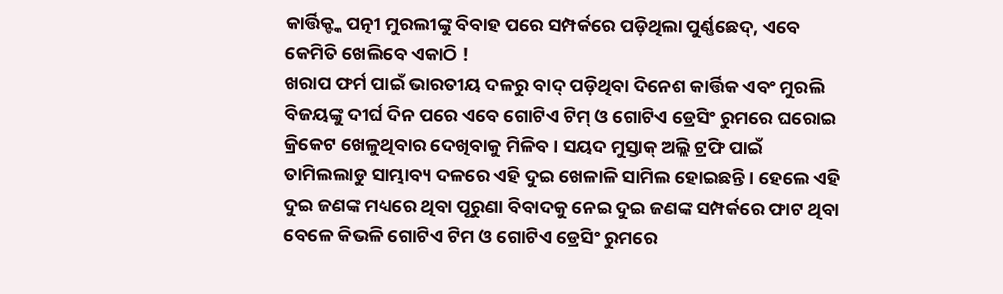କାର୍ତ୍ତିକ୍ଙ୍କ ପତ୍ନୀ ମୁରଲୀଙ୍କୁ ବିବାହ ପରେ ସମ୍ପର୍କରେ ପଡ଼ିଥିଲା ପୁର୍ଣ୍ଣଛେଦ୍, ଏବେ କେମିତି ଖେଲିବେ ଏକାଠି !
ଖରାପ ଫର୍ମ ପାଇଁ ଭାରତୀୟ ଦଳରୁ ବାଦ୍ ପଡ଼ିଥିବା ଦିନେଶ କାର୍ତ୍ତିକ ଏବଂ ମୁରଲି ବିଜୟଙ୍କୁ ଦୀର୍ଘ ଦିନ ପରେ ଏବେ ଗୋଟିଏ ଟିମ୍ ଓ ଗୋଟିଏ ଡ୍ରେସିଂ ରୁମରେ ଘରୋଇ କ୍ରିକେଟ ଖେଳୁଥିବାର ଦେଖିବାକୁ ମିଳିବ । ସୟଦ ମୁସ୍ତାକ୍ ଅଲ୍ଲି ଟ୍ରଫି ପାଇଁ ତାମିଲଲାଡୁ ସାମ୍ଭାବ୍ୟ ଦଳରେ ଏହି ଦୁଇ ଖେଳାଳି ସାମିଲ ହୋଇଛନ୍ତି । ହେଲେ ଏହି ଦୁଇ ଜଣଙ୍କ ମଧ୍ୟରେ ଥିବା ପୂରୁଣା ବିବାଦକୁ ନେଇ ଦୁଇ ଜଣଙ୍କ ସମ୍ପର୍କରେ ଫାଟ ଥିବା ବେଳେ କିଭଳି ଗୋଟିଏ ଟିମ ଓ ଗୋଟିଏ ଡ୍ରେସିଂ ରୁମରେ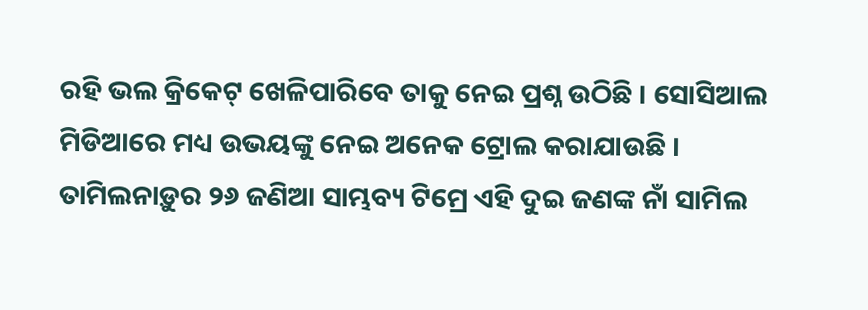ରହି ଭଲ କ୍ରିକେଟ୍ ଖେଳିପାରିବେ ତାକୁ ନେଇ ପ୍ରଶ୍ନ ଉଠିଛି । ସୋସିଆଲ ମିଡିଆରେ ମଧ୍ୟ ଉଭୟଙ୍କୁ ନେଇ ଅନେକ ଟ୍ରୋଲ କରାଯାଉଛି ।
ତାମିଲନାଡ଼ୁର ୨୬ ଜଣିଆ ସାମ୍ଭବ୍ୟ ଟିମ୍ରେ ଏହି ଦୁଇ ଜଣଙ୍କ ନାଁ ସାମିଲ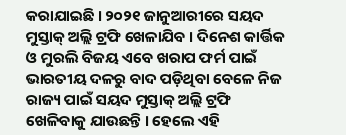କରାଯାଇଛି । ୨୦୨୧ ଜାନୁଆରୀରେ ସୟଦ ମୁସ୍ତାକ୍ ଅଲ୍ଲି ଟ୍ରଫି ଖେଳାଯିବ । ଦିନେଶ କାର୍ତ୍ତିକ ଓ ମୁରଲି ବିଜୟ ଏବେ ଖରାପ ଫର୍ମ ପାଇଁ ଭାରତୀୟ ଦଳରୁ ବାଦ ପଡ଼ିଥିବା ବେଳେ ନିଜ ରାଜ୍ୟ ପାଇଁ ସୟଦ ମୁସ୍ତାକ୍ ଅଲ୍ଲି ଟ୍ରଫି ଖେଳିବାକୁ ଯାଉଛନ୍ତି । ହେଲେ ଏହି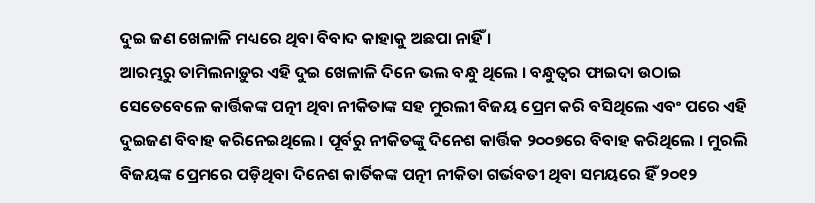ଦୁଇ ଜଣ ଖେଳାଳି ମଧ୍ୟରେ ଥିବା ବିବାଦ କାହାକୁ ଅଛପା ନାହିଁ ।
ଆରମ୍ଭରୁ ତାମିଲନାଡ଼ୁର ଏହି ଦୁଇ ଖେଳାଳି ଦିନେ ଭଲ ବନ୍ଧୁ ଥିଲେ । ବନ୍ଧୁତ୍ୱର ଫାଇଦା ଉଠାଇ ସେତେବେଳେ କାର୍ତ୍ତିକଙ୍କ ପତ୍ନୀ ଥିବା ନୀକିତାଙ୍କ ସହ ମୁରଲୀ ବିଜୟ ପ୍ରେମ କରି ବସିଥିଲେ ଏବଂ ପରେ ଏହି ଦୁଇଜଣ ବିବାହ କରିନେଇଥିଲେ । ପୂର୍ବରୁ ନୀକିତଙ୍କୁ ଦିନେଶ କାର୍ତ୍ତିକ ୨୦୦୭ରେ ବିବାହ କରିଥିଲେ । ମୁରଲି ବିଜୟଙ୍କ ପ୍ରେମରେ ପଡ଼ିଥିବା ଦିନେଶ କାର୍ତିକଙ୍କ ପତ୍ନୀ ନୀକିତା ଗର୍ଭବତୀ ଥିବା ସମୟରେ ହିଁ ୨୦୧୨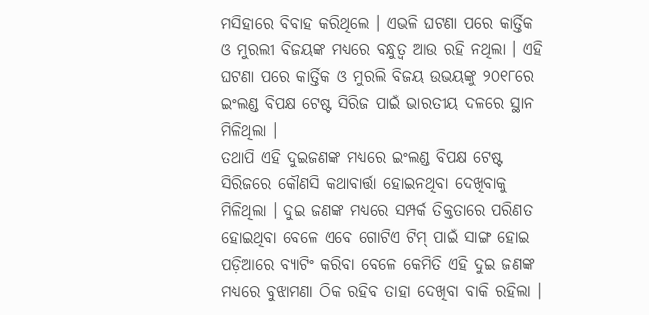ମସିହାରେ ବିବାହ କରିଥିଲେ । ଏଭଳି ଘଟଣା ପରେ କାର୍ତ୍ତିକ ଓ ମୁରଲୀ ବିଜୟଙ୍କ ମଧ୍ୟରେ ବନ୍ଧୁତ୍ୱ ଆଉ ରହି ନଥିଲା । ଏହି ଘଟଣା ପରେ କାର୍ତ୍ତିକ ଓ ମୁରଲି ବିଜୟ ଉଭୟଙ୍କୁ ୨୦୧୮ରେ ଇଂଲଣ୍ଡ ବିପକ୍ଷ ଟେଷ୍ଟ ସିରିଜ ପାଇଁ ଭାରତୀୟ ଦଳରେ ସ୍ଥାନ ମିଳିଥିଲା ।
ତଥାପି ଏହି ଦୁଇଜଣଙ୍କ ମଧ୍ୟରେ ଇଂଲଣ୍ଡ ବିପକ୍ଷ ଟେଷ୍ଟ ସିରିଜରେ କୌଣସି କଥାବାର୍ତ୍ତା ହୋଇନଥିବା ଦେଖିବାକୁ ମିଳିଥିଲା । ଦୁଇ ଜଣଙ୍କ ମଧ୍ୟରେ ସମ୍ପର୍କ ତିକ୍ତତାରେ ପରିଣତ ହୋଇଥିବା ବେଳେ ଏବେ ଗୋଟିଏ ଟିମ୍ ପାଇଁ ସାଙ୍ଗ ହୋଇ ପଡ଼ିଆରେ ବ୍ୟାଟିଂ କରିବା ବେଳେ କେମିତି ଏହି ଦୁଇ ଜଣଙ୍କ ମଧ୍ୟରେ ବୁଝାମଣା ଠିକ ରହିବ ତାହା ଦେଖିବା ବାକି ରହିଲା ।